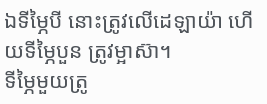ឯទីម្ភៃបី នោះត្រូវលើដេឡាយ៉ា ហើយទីម្ភៃបួន ត្រូវម្អាស៊ា។
ទីម្ភៃមួយត្រូ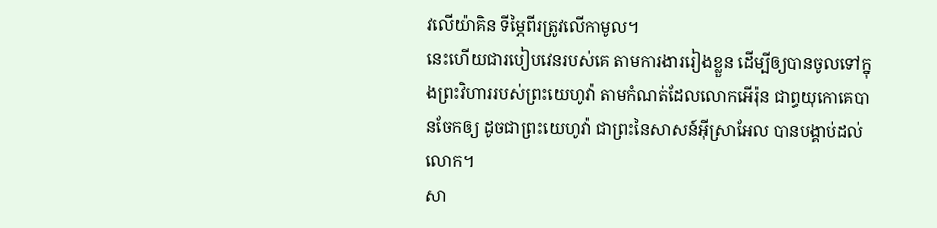វលើយ៉ាគិន ទីម្ភៃពីរត្រូវលើកាមូល។
នេះហើយជារបៀបវេនរបស់គេ តាមការងាររៀងខ្លួន ដើម្បីឲ្យបានចូលទៅក្នុងព្រះវិហាររបស់ព្រះយេហូវ៉ា តាមកំណត់ដែលលោកអើរ៉ុន ជាព្ធយុកោគេបានចែកឲ្យ ដូចជាព្រះយេហូវ៉ា ជាព្រះនៃសាសន៍អ៊ីស្រាអែល បានបង្គាប់ដល់លោក។
សា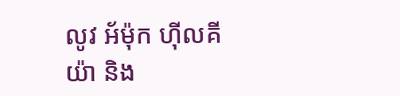លូវ អ័ម៉ុក ហ៊ីលគីយ៉ា និង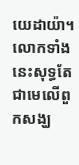យេដាយ៉ា។ លោកទាំងនេះសុទ្ធតែជាមេលើពួកសង្ឃ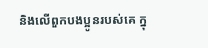និងលើពួកបងប្អូនរបស់គេ ក្នុ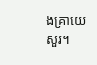ងគ្រាយេសួរ។